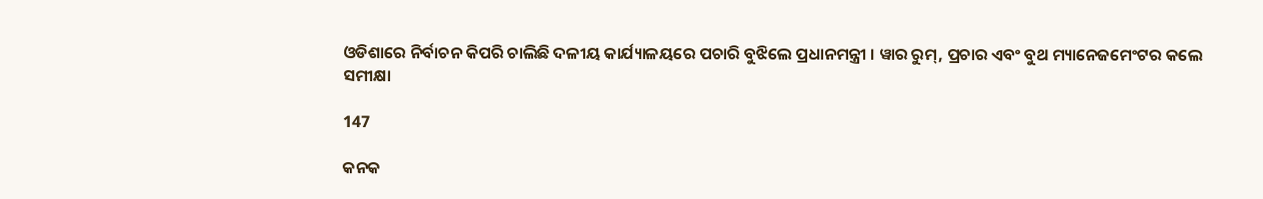ଓଡିଶାରେ ନିର୍ବାଚନ କିପରି ଚାଲିଛି ଦଳୀୟ କାର୍ଯ୍ୟାଳୟରେ ପଚାରି ବୁଝିଲେ ପ୍ରଧାନମନ୍ତ୍ରୀ । ୱାର ରୁମ୍, ପ୍ରଚାର ଏବଂ ବୁଥ ମ୍ୟାନେଜମେଂଟର କଲେ ସମୀକ୍ଷା

147

କନକ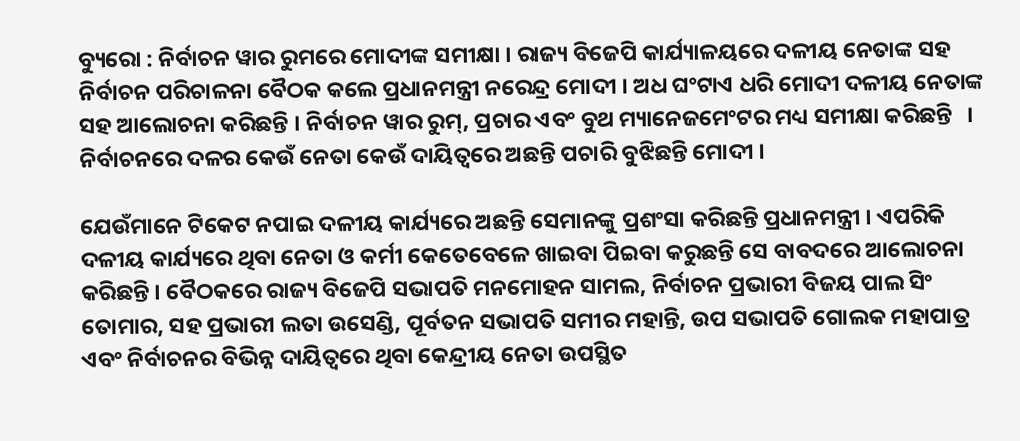ବ୍ୟୁରୋ : ନିର୍ବାଚନ ୱାର ରୁମରେ ମୋଦୀଙ୍କ ସମୀକ୍ଷା । ରାଜ୍ୟ ବିଜେପି କାର୍ଯ୍ୟାଳୟରେ ଦଳୀୟ ନେତାଙ୍କ ସହ ନିର୍ବାଚନ ପରିଚାଳନା ବୈଠକ କଲେ ପ୍ରଧାନମନ୍ତ୍ରୀ ନରେନ୍ଦ୍ର ମୋଦୀ । ଅଧ ଘଂଟାଏ ଧରି ମୋଦୀ ଦଳୀୟ ନେତାଙ୍କ ସହ ଆଲୋଚନା କରିଛନ୍ତି । ନିର୍ବାଚନ ୱାର ରୁମ୍, ପ୍ରଚାର ଏବଂ ବୁଥ ମ୍ୟାନେଜମେଂଟର ମଧ୍ୟ ସମୀକ୍ଷା କରିଛନ୍ତି   । ନିର୍ବାଚନରେ ଦଳର କେଉଁ ନେତା କେଉଁ ଦାୟିତ୍ୱରେ ଅଛନ୍ତି ପଚାରି ବୁଝିଛନ୍ତି ମୋଦୀ ।

ଯେଉଁମାନେ ଟିକେଟ ନପାଇ ଦଳୀୟ କାର୍ଯ୍ୟରେ ଅଛନ୍ତି ସେମାନଙ୍କୁ ପ୍ରଶଂସା କରିଛନ୍ତି ପ୍ରଧାନମନ୍ତ୍ରୀ । ଏପରିକି ଦଳୀୟ କାର୍ଯ୍ୟରେ ଥିବା ନେତା ଓ କର୍ମୀ କେତେବେଳେ ଖାଇବା ପିଇବା କରୁଛନ୍ତି ସେ ବାବଦରେ ଆଲୋଚନା କରିଛନ୍ତି । ବୈଠକରେ ରାଜ୍ୟ ବିଜେପି ସଭାପତି ମନମୋହନ ସାମଲ, ନିର୍ବାଚନ ପ୍ରଭାରୀ ବିଜୟ ପାଲ ସିଂ ତୋମାର, ସହ ପ୍ରଭାରୀ ଲତା ଉସେଣ୍ଡି, ପୂର୍ବତନ ସଭାପତି ସମୀର ମହାନ୍ତି, ଉପ ସଭାପତି ଗୋଲକ ମହାପାତ୍ର ଏବଂ ନିର୍ବାଚନର ବିଭିନ୍ନ ଦାୟିତ୍ୱରେ ଥିବା କେନ୍ଦ୍ରୀୟ ନେତା ଉପସ୍ଥିତ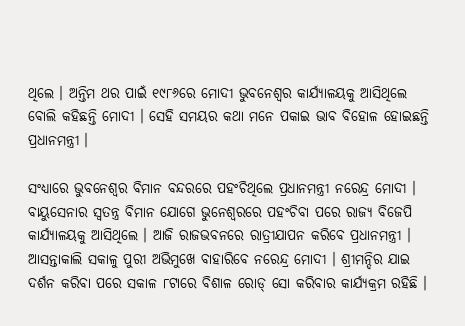ଥିଲେ । ଅନ୍ତିମ ଥର ପାଇଁ ୧୯୮୬ରେ ମୋଦୀ ଭୁବନେଶ୍ୱର କାର୍ଯ୍ୟାଳୟକୁ ଆସିଥିଲେ ବୋଲି କହିଛନ୍ତି ମୋଦୀ । ସେହି ସମୟର କଥା ମନେ ପକାଇ ଭାବ ବିହୋଳ ହୋଇଛନ୍ତି ପ୍ରଧାନମନ୍ତ୍ରୀ ।

ସଂଧ୍ୟାରେ ଭୁବନେଶ୍ୱର ବିମାନ ବନ୍ଦରରେ ପହଂଚିଥିଲେ ପ୍ରଧାନମନ୍ତ୍ରୀ ନରେନ୍ଦ୍ର ମୋଦୀ । ବାୟୁସେନାର ସ୍ୱତନ୍ତ୍ର ବିମାନ ଯୋଗେ ଭୁନେଶ୍ୱରରେ ପହଂଚିବା ପରେ ରାଜ୍ୟ ବିଜେପି କାର୍ଯ୍ୟାଳୟକୁ ଆସିଥିଲେ । ଆଜି ରାଜଭବନରେ ରାତ୍ରୀଯାପନ କରିବେ ପ୍ରଧାନମନ୍ତ୍ରୀ । ଆସନ୍ତାକାଲି ସକାଳୁ ପୁରୀ ଅଭିମୁଖେ ବାହାରିବେ ନରେନ୍ଦ୍ର ମୋଦୀ । ଶ୍ରୀମନ୍ଦିର ଯାଇ ଦର୍ଶନ କରିବା ପରେ ସକାଳ ୮ଟାରେ ବିଶାଳ ରୋଡ୍ ସୋ କରିବାର କାର୍ଯ୍ୟକ୍ରମ ରହିଛି ।